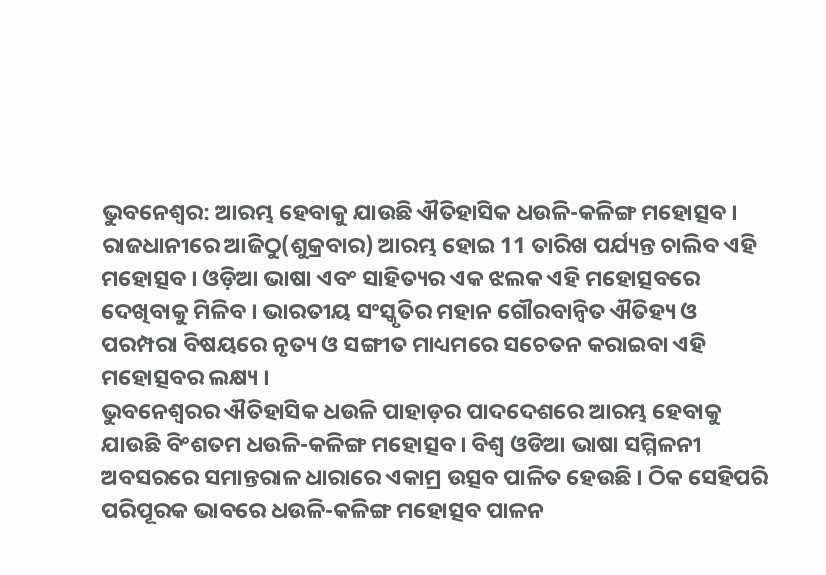ଭୁବନେଶ୍ୱର: ଆରମ୍ଭ ହେବାକୁ ଯାଉଛି ଐତିହାସିକ ଧଉଳି-କଳିଙ୍ଗ ମହୋତ୍ସବ । ରାଜଧାନୀରେ ଆଜିଠୁ(ଶୁକ୍ରବାର) ଆରମ୍ଭ ହୋଇ 11 ତାରିଖ ପର୍ଯ୍ୟନ୍ତ ଚାଲିବ ଏହି ମହୋତ୍ସବ । ଓଡ଼ିଆ ଭାଷା ଏବଂ ସାହିତ୍ୟର ଏକ ଝଲକ ଏହି ମହୋତ୍ସବରେ ଦେଖିବାକୁ ମିଳିବ । ଭାରତୀୟ ସଂସ୍କୃତିର ମହାନ ଗୌରବାନ୍ୱିତ ଐତିହ୍ୟ ଓ ପରମ୍ପରା ବିଷୟରେ ନୃତ୍ୟ ଓ ସଙ୍ଗୀତ ମାଧ୍ୟମରେ ସଚେତନ କରାଇବା ଏହି ମହୋତ୍ସବର ଲକ୍ଷ୍ୟ ।
ଭୁବନେଶ୍ୱରର ଐତିହାସିକ ଧଉଳି ପାହାଡ଼ର ପାଦଦେଶରେ ଆରମ୍ଭ ହେବାକୁ ଯାଉଛି ବିଂଶତମ ଧଉଳି-କଳିଙ୍ଗ ମହୋତ୍ସବ। ବିଶ୍ୱ ଓଡିଆ ଭାଷା ସମ୍ମିଳନୀ ଅବସରରେ ସମାନ୍ତରାଳ ଧାରାରେ ଏକାମ୍ର ଉତ୍ସବ ପାଳିତ ହେଉଛି । ଠିକ ସେହିପରି ପରିପୂରକ ଭାବରେ ଧଉଳି-କଳିଙ୍ଗ ମହୋତ୍ସବ ପାଳନ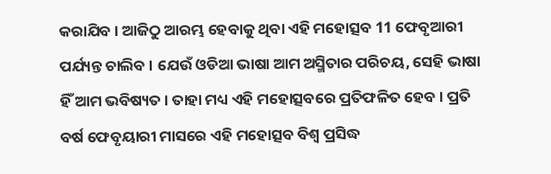କରାଯିବ । ଆଜିଠୁ ଆରମ୍ଭ ହେବାକୁ ଥିବା ଏହି ମହୋତ୍ସବ 11 ଫେବୃଆରୀ ପର୍ଯ୍ୟନ୍ତ ଚାଲିବ । ଯେଉଁ ଓଡିଆ ଭାଷା ଆମ ଅସ୍ମିତାର ପରିଚୟ, ସେହି ଭାଷା ହିଁ ଆମ ଭବିଷ୍ୟତ । ତାହା ମଧ୍ୟ ଏହି ମହୋତ୍ସବରେ ପ୍ରତିଫଳିତ ହେବ । ପ୍ରତି ବର୍ଷ ଫେବୃୟାରୀ ମାସରେ ଏହି ମହୋତ୍ସବ ବିଶ୍ୱ ପ୍ରସିଦ୍ଧ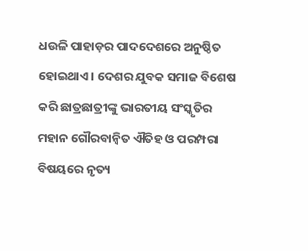ଧଉଳି ପାହାଡ଼ର ପାଦଦେଶରେ ଅନୁଷ୍ଠିତ ହୋଇଥାଏ । ଦେଶର ଯୁବକ ସମାଜ ବିଶେଷ କରି ଛାତ୍ରଛାତ୍ରୀଙ୍କୁ ଭାରତୀୟ ସଂସ୍କୃତିର ମହାନ ଗୌରବାନ୍ୱିତ ଐତିହ ଓ ପରମ୍ପରା ବିଷୟରେ ନୃତ୍ୟ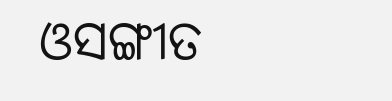ଓସଙ୍ଗୀତ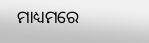ମାଧ୍ୟମରେ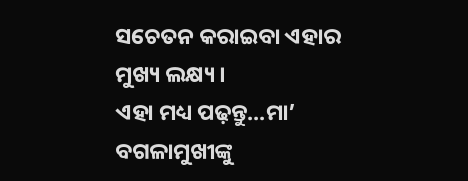ସଚେତନ କରାଇବା ଏହାର ମୁଖ୍ୟ ଲକ୍ଷ୍ୟ ।
ଏହା ମଧ୍ୟ ପଢ଼ନ୍ତୁ...ମା’ ବଗଳାମୁଖୀଙ୍କୁ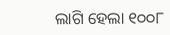ଲାଗି ହେଲା ୧୦୦୮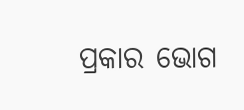ପ୍ରକାର ଭୋଗ